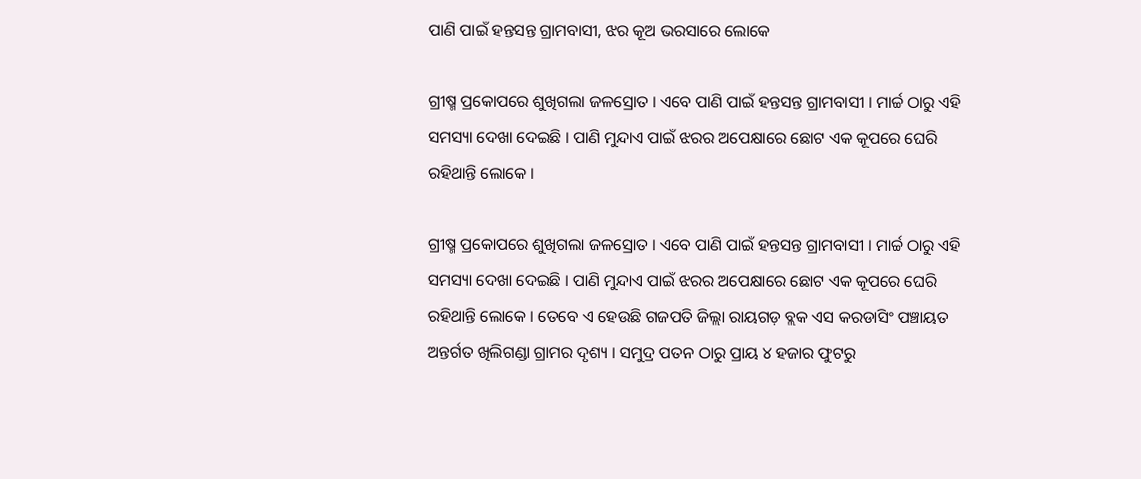ପାଣି ପାଇଁ ହନ୍ତସନ୍ତ ଗ୍ରାମବାସୀ, ଝର କୂଅ ଭରସାରେ ଲୋକେ

ଗ୍ରୀଷ୍ମ ପ୍ରକୋପରେ ଶୁଖିଗଲା ଜଳସ୍ରୋତ । ଏବେ ପାଣି ପାଇଁ ହନ୍ତସନ୍ତ ଗ୍ରାମବାସୀ । ମାର୍ଚ୍ଚ ଠାରୁ ଏହି ସମସ୍ୟା ଦେଖା ଦେଇଛି । ପାଣି ମୁନ୍ଦାଏ ପାଇଁ ଝରର ଅପେକ୍ଷାରେ ଛୋଟ ଏକ କୂପରେ ଘେରି ରହିଥାନ୍ତି ଲୋକେ ।

ଗ୍ରୀଷ୍ମ ପ୍ରକୋପରେ ଶୁଖିଗଲା ଜଳସ୍ରୋତ । ଏବେ ପାଣି ପାଇଁ ହନ୍ତସନ୍ତ ଗ୍ରାମବାସୀ । ମାର୍ଚ୍ଚ ଠାରୁ ଏହି ସମସ୍ୟା ଦେଖା ଦେଇଛି । ପାଣି ମୁନ୍ଦାଏ ପାଇଁ ଝରର ଅପେକ୍ଷାରେ ଛୋଟ ଏକ କୂପରେ ଘେରି ରହିଥାନ୍ତି ଲୋକେ । ତେବେ ଏ ହେଉଛି ଗଜପତି ଜିଲ୍ଲା ରାୟଗଡ଼ ବ୍ଲକ ଏସ କରଡାସିଂ ପଞ୍ଚାୟତ ଅନ୍ତର୍ଗତ ଖିଲିଗଣ୍ଡା ଗ୍ରାମର ଦୃଶ୍ୟ । ସମୁଦ୍ର ପତନ ଠାରୁ ପ୍ରାୟ ୪ ହଜାର ଫୁଟରୁ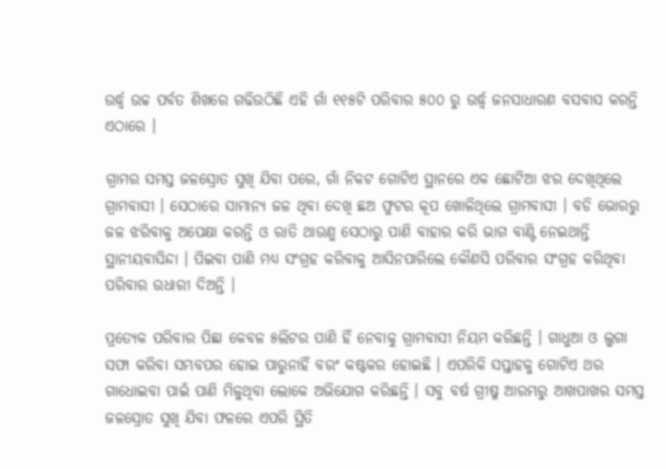ଉର୍ଦ୍ଧ୍ବ ଉଚ୍ଚ ପର୍ବତ ଶିଖରେ ଗଢିଉଠିଛି ଏହି ଗାଁ ୧୧୫ଟି ପରିବାର ୫୦୦ ରୁ ଉର୍ଦ୍ଧ୍ବ ଜନସାଧାରଣ ବସବାସ କରନ୍ତି ଏଠାରେ ।

ଗ୍ରାମର ସମସ୍ତ ଜଳସ୍ରୋତ ସୁଖି ଯିବା ପରେ, ଗାଁ ନିକଟ ଗୋଟିଏ ସ୍ଥାନରେ ଏକ ଛୋଟିଆ ଝର ଦେଖିଥିଲେ ଗ୍ରାମବାସୀ । ସେଠାରେ ସାମାନ୍ୟ ଜଳ ଥିବା ଦେଖି ଛଅ ଫୁଟର କୂପ ଖୋଳିଥିଲେ ଗ୍ରାମବାସୀ । ବଡି ଭୋରରୁ ଜଳ ଝରିବାକୁ ଅପେକ୍ଷା କରନ୍ତି ଓ ରାତି ଥାଉଣୁ ସେଠାରୁ ପାଣି ବାହାର କରି ଭାଗ ବାଣ୍ଟି ନେଇଥାନ୍ତି ସ୍ଥାନୀୟବାସିନ୍ଦା । ପିଇବା ପାଣି ମଧ୍ୟ ସଂଗ୍ରହ କରିବାକୁ ଆସିନପାରିଲେ କୌଣସି ପରିବାର ସଂଗ୍ରହ କରିଥିବା ପରିବାର ଉଧାରୀ ଦିଅନ୍ତି ।

ପ୍ରତ୍ୟେକ ପରିବାର ପିଛା କେବଳ ୫ଲିଟର ପାଣି ହିଁ ନେବାକୁ ଗ୍ରାମବାସୀ ନିୟମ କରିଛନ୍ତି । ଗାଧୁଆ ଓ ଲୁଗା ସଫା କରିବା ସମ୍ଭବପର ହୋଇ ପାରୁନାହିଁ ବରଂ କଷ୍ଟକର ହୋଇଛି । ଏପରିକି ସପ୍ତାହକୁ ଗୋଟିଏ ଥର ଗାଧୋଇବା ପାଇଁ ପାଣି ମିଳୁଥିବା ଲୋକେ ଅଭିଯୋଗ କରିଛନ୍ତି । ସବୁ ବର୍ଷ ଗ୍ରୀଷ୍ମ ଆରମ୍ଭରୁ ଆଖପାଖର ସମସ୍ତ ଜଳସ୍ରୋତ ସୁଖି ଯିବା ଫଳରେ ଏପରି ସ୍ଥିତି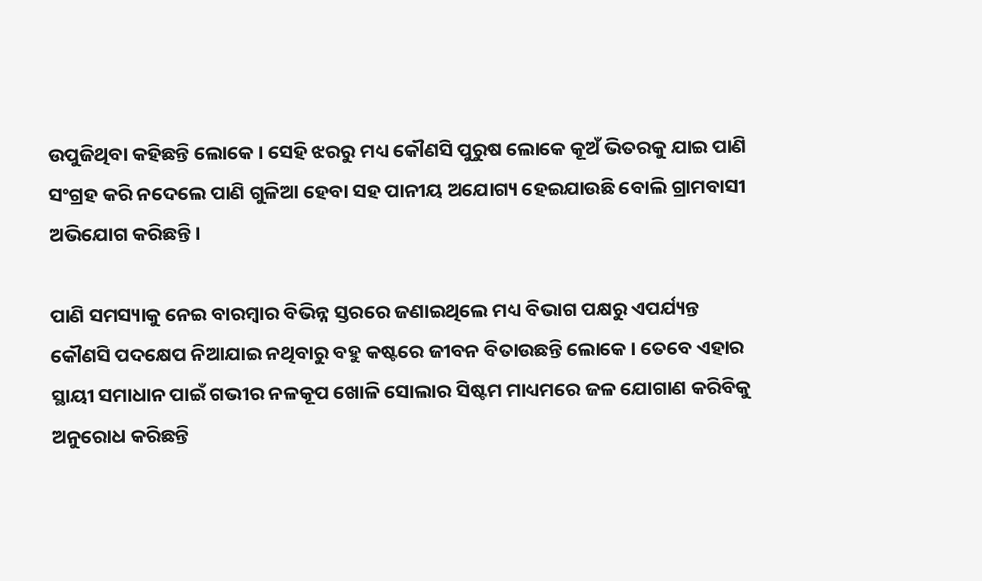ଉପୁଜିଥିବା କହିଛନ୍ତି ଲୋକେ । ସେହି ଝରରୁ ମଧ୍ୟ କୌଣସି ପୁରୁଷ ଲୋକେ କୂଅଁ ଭିତରକୁ ଯାଇ ପାଣି ସଂଗ୍ରହ କରି ନଦେଲେ ପାଣି ଗୁଳିଆ ହେବା ସହ ପାନୀୟ ଅଯୋଗ୍ୟ ହେଇଯାଉଛି ବୋଲି ଗ୍ରାମବାସୀ ଅଭିଯୋଗ କରିଛନ୍ତି ।

ପାଣି ସମସ୍ୟାକୁ ନେଇ ବାରମ୍ବାର ବିଭିନ୍ନ ସ୍ତରରେ ଜଣାଇଥିଲେ ମଧ୍ୟ ବିଭାଗ ପକ୍ଷରୁ ଏପର୍ଯ୍ୟନ୍ତ କୌଣସି ପଦକ୍ଷେପ ନିଆଯାଇ ନଥିବାରୁ ବହୁ କଷ୍ଟରେ ଜୀବନ ବିତାଉଛନ୍ତି ଲୋକେ । ତେବେ ଏହାର ସ୍ଥାୟୀ ସମାଧାନ ପାଇଁ ଗଭୀର ନଳକୂପ ଖୋଳି ସୋଲାର ସିଷ୍ଟମ ମାଧ୍ୟମରେ ଜଳ ଯୋଗାଣ କରିବିକୁ ଅନୁରୋଧ କରିଛନ୍ତି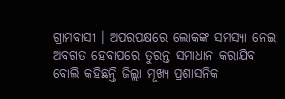ଗ୍ରାମବାସୀ । ଅପରପକ୍ଷରେ ଲୋକଙ୍କ ସମସ୍ୟା ନେଇ ଅବଗତ ହେବାପରେ ତୁରନ୍ତ ସମାଧାନ କରାଯିବ ବୋଲି କହିଛନ୍ତି ଜିଲ୍ଲା ମୂଖ୍ୟ ପ୍ରଶାସନିକ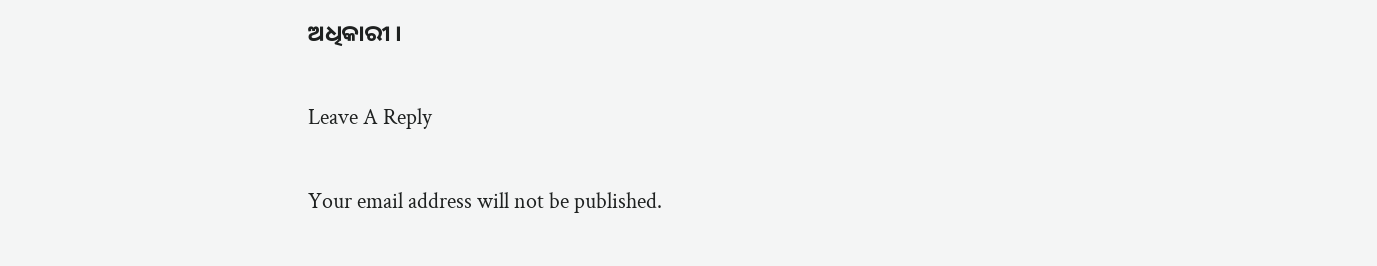ଅଧିକାରୀ ।

Leave A Reply

Your email address will not be published.